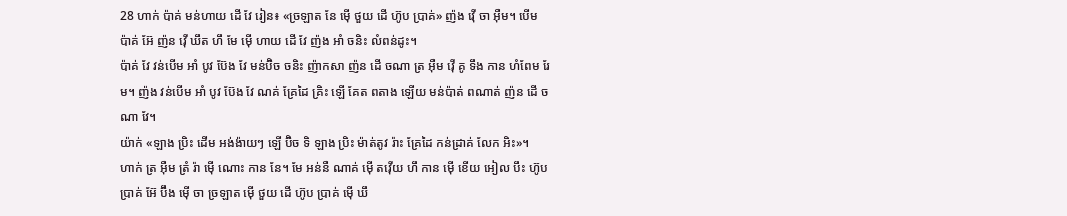28 ហាក់ ប៉ាគ់ មន់ហាយ ដើ វែ រៀន៖ «ច្រឡាត នែ ម៉ើ ថួយ ដើ ហ៊ូប ប្រាគ់» ញ៉ង វ៉ើ ចា អ៊ឺម។ បើម ប៉ាគ់ អ៊ែ ញ៉ន វ៉ើ ឃឹត ហឹ មែ ម៉ើ ហាយ ដើ វែ ញ៉ង អាំ ចនិះ លំពន់ដូះ។
ប៉ាគ់ វែ វន់បើម អាំ បូវ ប៊ែង វែ មន់ប៊ិច ចនិះ ញ៉ាកសា ញ៉ន ដើ ចណា ត្រ អ៊ឺម វ៉ើ គូ ទឹង កាន ហំពែម រែម។ ញ៉ង វន់បើម អាំ បូវ ប៊ែង វែ ណគ់ គ្រែដៃ គ្រិះ ឡើ គែត ពតាង ឡើយ មន់ប៉ាត់ ពណាត់ ញ៉ន ដើ ចណា វែ។
យ៉ាក់ «ឡាង ប្រិះ ដើម អង់ង៉ាយៗ ឡើ ប៊ិច ទិ ឡាង ប្រិះ ម៉ាត់តូវ រ៉ាះ គ្រែដៃ កន់ដ្រាគ់ លែក អិះ»។
ហាក់ ត្រ អ៊ឺម ត្រំ រ៉ា ម៉ើ ណោះ កាន នែ។ មែ អន់នឺ ណាគ់ ម៉ើ តវ៉ើយ ហឹ កាន ម៉ើ ខើយ អៀល បឹះ ហ៊ូប ប្រាគ់ អ៊ែ ប៊ឹង ម៉ើ ចា ច្រឡាត ម៉ើ ថួយ ដើ ហ៊ូប ប្រាគ់ ម៉ើ ឃឹ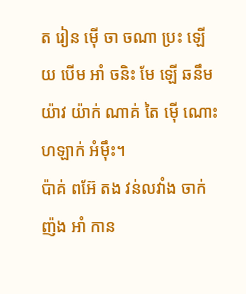ត រៀន ម៉ើ ចា ចណា ប្រះ ឡើយ បើម អាំ ចនិះ មែ ឡើ ឆនឹម យ៉ាវ យ៉ាក់ ណាគ់ តៃ ម៉ើ ណោះ ហឡាក់ អំម៉ឹះ។
ប៉ាគ់ ពអ៊ែ តង វន់លវាំង ចាក់ ញ៉ង អាំ កាន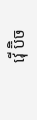វ៉ើ ប៊ិច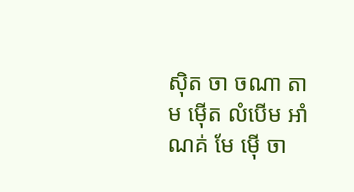ស៊ិត ចា ចណា តាម ម៉ើត លំបើម អាំ ណគ់ មែ ម៉ើ ចា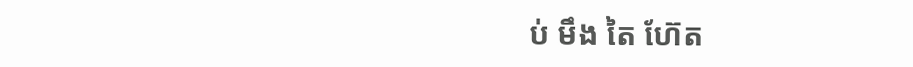ប់ មឹង តៃ ហ៊ែត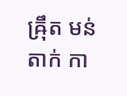ឝ៉្រឹត មន់តាក់ កា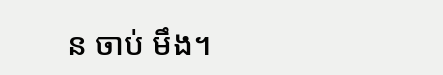ន ចាប់ មឹង។